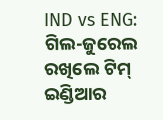IND vs ENG: ଗିଲ-ଜୁରେଲ ରଖିଲେ ଟିମ୍ ଇଣ୍ଡିଆର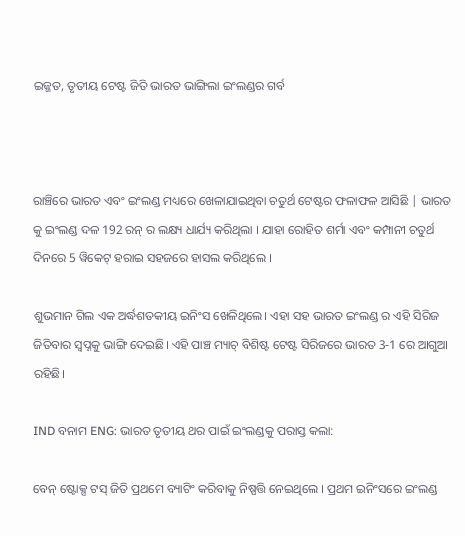ଇଜ୍ଜତ, ତୃତୀୟ ଟେଷ୍ଟ ଜିତି ଭାରତ ଭାଙ୍ଗିଲା ଇଂଲଣ୍ଡର ଗର୍ବ



ରାଞ୍ଚିରେ ଭାରତ ଏବଂ ଇଂଲଣ୍ଡ ମଧ୍ୟରେ ଖେଳାଯାଇଥିବା ଚତୁର୍ଥ ଟେଷ୍ଟର ଫଳାଫଳ ଆସିଛି | ଭାରତ କୁ ଇଂଲଣ୍ଡ ଦଳ 192 ରନ୍ ର ଲକ୍ଷ୍ୟ ଧାର୍ଯ୍ୟ କରିଥିଲା । ଯାହା ରୋହିତ ଶର୍ମା ଏବଂ କମ୍ପାନୀ ଚତୁର୍ଥ ଦିନରେ 5 ୱିକେଟ୍ ହରାଇ ସହଜରେ ହାସଲ କରିଥିଲେ ।

ଶୁଭମାନ ଗିଲ ଏକ ଅର୍ଦ୍ଧଶତକୀୟ ଇନିଂସ ଖେଳିଥିଲେ। ଏହା ସହ ଭାରତ ଇଂଲଣ୍ଡ ର ଏହି ସିରିଜ ଜିତିବାର ସ୍ୱପ୍ନକୁ ଭାଙ୍ଗି ଦେଇଛି। ଏହି ପାଞ୍ଚ ମ୍ୟାଚ୍ ବିଶିଷ୍ଟ ଟେଷ୍ଟ ସିରିଜରେ ଭାରତ 3-1 ରେ ଆଗୁଆ ରହିଛି।

IND ବନାମ ENG: ଭାରତ ତୃତୀୟ ଥର ପାଇଁ ଇଂଲଣ୍ଡକୁ ପରାସ୍ତ କଲା:

ବେନ୍ ଷ୍ଟୋକ୍ସ ଟସ୍ ଜିତି ପ୍ରଥମେ ବ୍ୟାଟିଂ କରିବାକୁ ନିଷ୍ପତ୍ତି ନେଇଥିଲେ । ପ୍ରଥମ ଇନିଂସରେ ଇଂଲଣ୍ଡ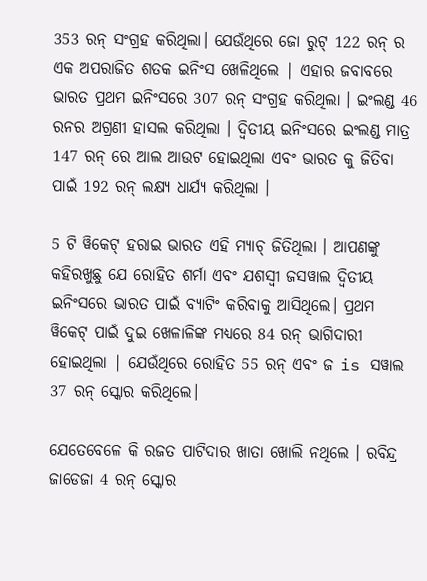353 ରନ୍ ସଂଗ୍ରହ କରିଥିଲା। ଯେଉଁଥିରେ ଜୋ ରୁଟ୍ 122 ରନ୍ ର ଏକ ଅପରାଜିତ ଶତକ ଇନିଂସ ଖେଳିଥିଲେ | ଏହାର ଜବାବରେ ଭାରତ ପ୍ରଥମ ଇନିଂସରେ 307 ରନ୍ ସଂଗ୍ରହ କରିଥିଲା । ଇଂଲଣ୍ଡ 46 ରନର ଅଗ୍ରଣୀ ହାସଲ କରିଥିଲା । ଦ୍ୱିତୀୟ ଇନିଂସରେ ଇଂଲଣ୍ଡ ମାତ୍ର 147 ରନ୍ ରେ ଆଲ ଆଉଟ ହୋଇଥିଲା ଏବଂ ଭାରତ କୁ ଜିତିବା ପାଇଁ 192 ରନ୍ ଲକ୍ଷ୍ୟ ଧାର୍ଯ୍ୟ କରିଥିଲା ।

5 ଟି ୱିକେଟ୍ ହରାଇ ଭାରତ ଏହି ମ୍ୟାଚ୍ ଜିତିଥିଲା । ଆପଣଙ୍କୁ କହିରଖୁଛୁ ଯେ ରୋହିତ ଶର୍ମା ଏବଂ ଯଶସ୍ୱୀ ଜସୱାଲ ଦ୍ୱିତୀୟ ଇନିଂସରେ ଭାରତ ପାଇଁ ବ୍ୟାଟିଂ କରିବାକୁ ଆସିଥିଲେ। ପ୍ରଥମ ୱିକେଟ୍ ପାଇଁ ଦୁଇ ଖେଳାଳିଙ୍କ ମଧ୍ୟରେ 84 ରନ୍ ଭାଗିଦାରୀ ହୋଇଥିଲା | ଯେଉଁଥିରେ ରୋହିତ 55 ରନ୍ ଏବଂ ଜ is ସୱାଲ 37 ରନ୍ ସ୍କୋର କରିଥିଲେ।

ଯେତେବେଳେ କି ରଜତ ପାଟିଦାର ଖାତା ଖୋଲି ନଥିଲେ । ରବିନ୍ଦ୍ର ଜାଡେଜା 4 ରନ୍ ସ୍କୋର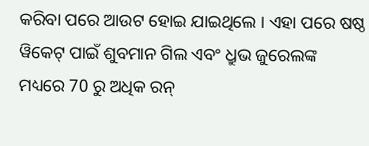କରିବା ପରେ ଆଉଟ ହୋଇ ଯାଇଥିଲେ । ଏହା ପରେ ଷଷ୍ଠ ୱିକେଟ୍ ପାଇଁ ଶୁବମାନ ଗିଲ ଏବଂ ଧ୍ରୁଭ ଜୁରେଲଙ୍କ ମଧ୍ୟରେ 70 ରୁ ଅଧିକ ରନ୍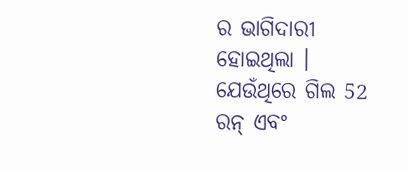ର ଭାଗିଦାରୀ ହୋଇଥିଲା । ଯେଉଁଥିରେ ଗିଲ 52 ରନ୍ ଏବଂ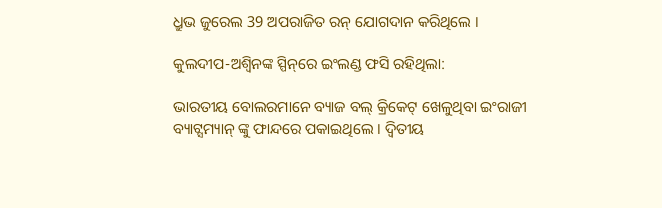ଧ୍ରୁଭ ଜୁରେଲ 39 ଅପରାଜିତ ରନ୍ ଯୋଗଦାନ କରିଥିଲେ ।

କୁଲଦୀପ-ଅଶ୍ୱିନଙ୍କ ସ୍ପିନ୍‌ରେ ଇଂଲଣ୍ଡ ଫସି ରହିଥିଲା:

ଭାରତୀୟ ବୋଲରମାନେ ବ୍ୟାଜ ବଲ୍ କ୍ରିକେଟ୍ ଖେଳୁଥିବା ଇଂରାଜୀ ବ୍ୟାଟ୍ସମ୍ୟାନ୍ ଙ୍କୁ ଫାନ୍ଦରେ ପକାଇଥିଲେ । ଦ୍ୱିତୀୟ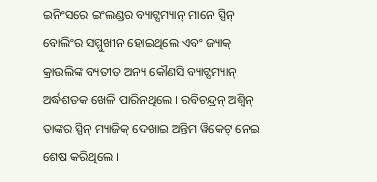ଇନିଂସରେ ଇଂଲଣ୍ଡର ବ୍ୟାଟ୍ସମ୍ୟାନ୍ ମାନେ ସ୍ପିନ୍ ବୋଲିଂର ସମ୍ମୁଖୀନ ହୋଇଥିଲେ ଏବଂ ଜ୍ୟାକ୍ କ୍ରାଉଲିଙ୍କ ବ୍ୟତୀତ ଅନ୍ୟ କୌଣସି ବ୍ୟାଟ୍ସମ୍ୟାନ୍ ଅର୍ଦ୍ଧଶତକ ଖେଳି ପାରିନଥିଲେ । ରବିଚନ୍ଦ୍ରନ୍ ଅଶ୍ୱିନ୍ ତାଙ୍କର ସ୍ପିନ୍ ମ୍ୟାଜିକ୍ ଦେଖାଇ ଅନ୍ତିମ ୱିକେଟ୍ ନେଇ ଶେଷ କରିଥିଲେ ।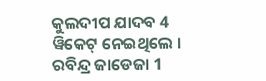କୁଲଦୀପ ଯାଦବ 4 ୱିକେଟ୍ ନେଇଥିଲେ । ରବିନ୍ଦ୍ର ଜାଡେଜା 1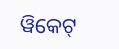ୱିକେଟ୍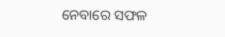ନେବାରେ ସଫଳ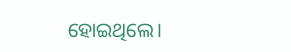ହୋଇଥିଲେ।